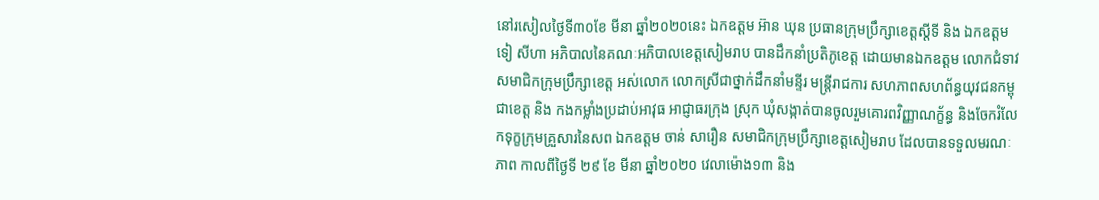នៅរសៀលថ្ងៃទី៣០ខែ មីនា ឆ្នាំ២០២០នេះ ឯកឧត្តម អ៊ាន ឃុន ប្រធានក្រុមប្រឹក្សាខេត្តស្តីទី និង ឯកឧត្តម ទៀ សីហា អភិបាលនៃគណៈអភិបាលខេត្តសៀមរាប បានដឹកនាំប្រតិភូខេត្ត ដោយមានឯកឧត្តម លោកជំទាវសមាជិកក្រុមប្រឹក្សាខេត្ត អស់លោក លោកស្រីជាថ្នាក់ដឹកនាំមន្ទីរ មន្ត្រីរាជការ សហភាពសហព័ន្ធយុវជនកម្ពុជាខេត្ត និង កងកម្លាំងប្រដាប់អាវុធ អាជ្ញាធរក្រុង ស្រុក ឃុំសង្កាត់បានចូលរួមគោរពវិញ្ញាណក្ខ័ន្ធ និងចែករំលែកទុក្ខក្រុមគ្រួសារនៃសព ឯកឧត្តម ចាន់ សារឿន សមាជិកក្រុមប្រឹក្សាខេត្តសៀមរាប ដែលបានទទួលមរណៈភាព កាលពីថ្ងៃទី ២៩ ខែ មីនា ឆ្នាំ២០២០ វេលាម៉ោង១៣ និង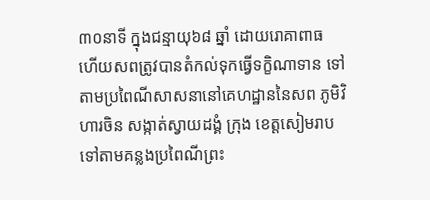៣០នាទី ក្នុងជន្មាយុ៦៨ ឆ្នាំ ដោយរោគាពាធ ហើយសពត្រូវបានតំកល់ទុកធ្វើទក្ខិណាទាន ទៅតាមប្រពៃណីសាសនានៅគេហដ្ឋាននៃសព ភូមិវិហារចិន សង្កាត់ស្វាយដង្គំ ក្រុង ខេត្តសៀមរាប ទៅតាមគន្លងប្រពៃណីព្រះ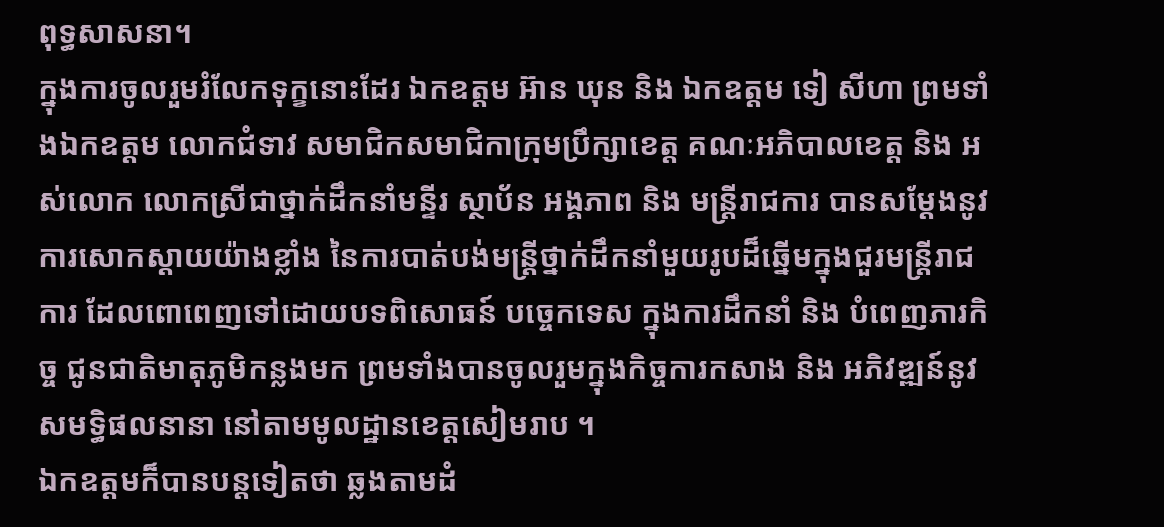ពុទ្ធសាសនា។
ក្នុងការចូលរួមរំលែកទុក្ខនោះដែរ ឯកឧត្តម អ៊ាន ឃុន និង ឯកឧត្តម ទៀ សីហា ព្រមទាំងឯកឧត្តម លោកជំទាវ សមាជិកសមាជិកាក្រុមប្រឹក្សាខេត្ត គណៈអភិបាលខេត្ត និង អស់លោក លោកស្រីជាថ្នាក់ដឹកនាំមន្ទីរ ស្ថាប័ន អង្គភាព និង មន្ត្រីរាជការ បានសម្តែងនូវការសោកស្តាយយ៉ាងខ្លាំង នៃការបាត់បង់មន្ត្រីថ្នាក់ដឹកនាំមួយរូបដ៏ឆ្នើមក្នុងជួរមន្ត្រីរាជការ ដែលពោពេញទៅដោយបទពិសោធន៍ បច្ចេកទេស ក្នុងការដឹកនាំ និង បំពេញភារកិច្ច ជូនជាតិមាតុភូមិកន្លងមក ព្រមទាំងបានចូលរួមក្នុងកិច្ចការកសាង និង អភិវឌ្ឍន៍នូវសមទ្ធិផលនានា នៅតាមមូលដ្ឋានខេត្តសៀមរាប ។
ឯកឧត្តមក៏បានបន្តទៀតថា ឆ្លងតាមដំ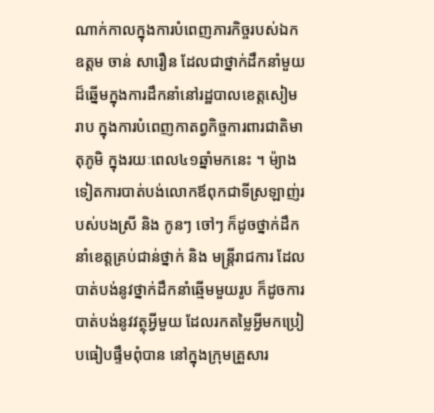ណាក់កាលក្នុងការបំពេញភារកិច្ចរបស់ឯកឧត្តម ចាន់ សារឿន ដែលជាថ្នាក់ដឹកនាំមួយដ៏ឆ្នើមក្នុងការដឹកនាំនៅរដ្ឋបាលខេត្តសៀមរាប ក្នុងការបំពេញកាតព្វកិច្ចការពារជាតិមាតុភូមិ ក្នុងរយៈពេល៤១ឆ្នាំមកនេះ ។ ម៉្យាងទៀតការបាត់បង់លោកឪពុកជាទីស្រឡាញ់របស់បងស្រី និង កូនៗ ចៅៗ ក៏ដូចថ្នាក់ដឹកនាំខេត្តគ្រប់ជាន់ថ្នាក់ និង មន្ត្រីរាជការ ដែលបាត់បង់នូវថ្នាក់ដឹកនាំឆ្មើមមួយរូប ក៏ដូចការបាត់បង់នូវវត្ថុអ្វីមួយ ដែលរកតម្លៃអ្វីមកប្រៀបធៀបផ្ទឹមពុំបាន នៅក្នុងក្រុមគ្រួសារ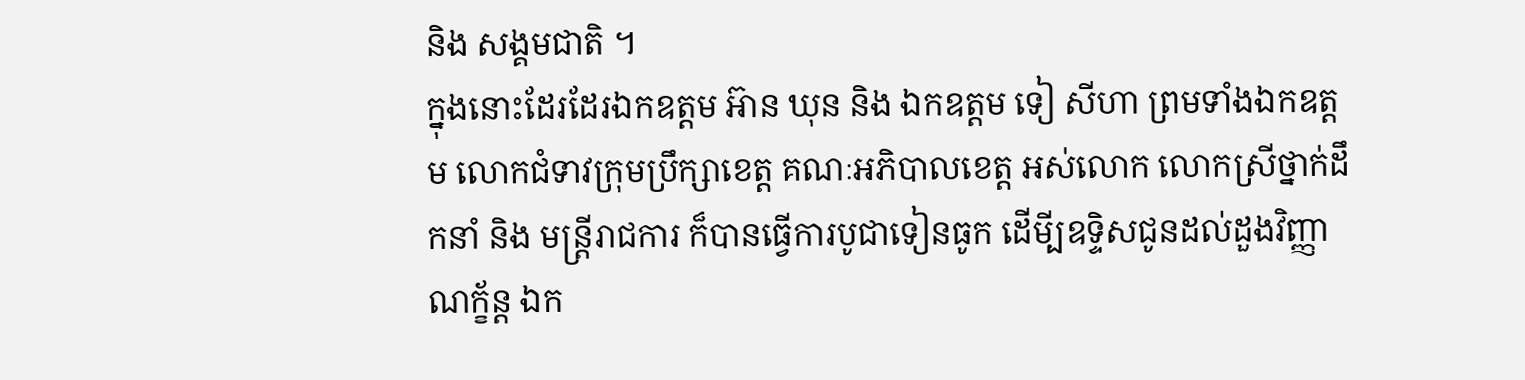និង សង្គមជាតិ ។
ក្នុងនោះដែរដែរឯកឧត្តម អ៊ាន ឃុន និង ឯកឧត្តម ទៀ សីហា ព្រមទាំងឯកឧត្តម លោកជំទាវក្រុមប្រឹក្សាខេត្ត គណៈអភិបាលខេត្ត អស់លោក លោកស្រីថ្នាក់ដឹកនាំ និង មន្ត្រីរាជការ ក៏បានធ្វើការបូជាទៀនធូក ដើមី្បឧទ្ទិសជូនដល់ដួងវិញ្ញាណក្ខ័ន្ត ឯក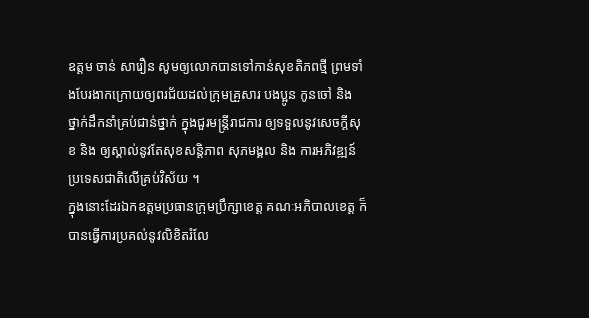ឧត្តម ចាន់ សារឿន សូមឲ្យលោកបានទៅកាន់សុខតិភពថ្មី ព្រមទាំងបែរងាកក្រោយឲ្យពរជ័យដល់ក្រុមគ្រួសារ បងប្អូន កូនចៅ និង ថ្នាក់ដឹកនាំគ្រប់ជាន់ថ្នាក់ ក្នុងជួរមន្ត្រីរាជការ ឲ្យទទួលនូវសេចក្តីសុខ និង ឲ្យស្គាល់នូវតែសុខសន្តិភាព សុភមង្គល និង ការអភិវឌ្ឍន៍ប្រទេសជាតិលើគ្រប់វិស័យ ។
ក្នុងនោះដែរឯកឧត្តមប្រធានក្រុមប្រឹក្សាខេត្ត គណៈអភិបាលខេត្ត ក៏បានធ្វើការប្រគល់នូវលិខិតរំលែ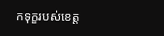កទុក្ខរបស់ខេត្ត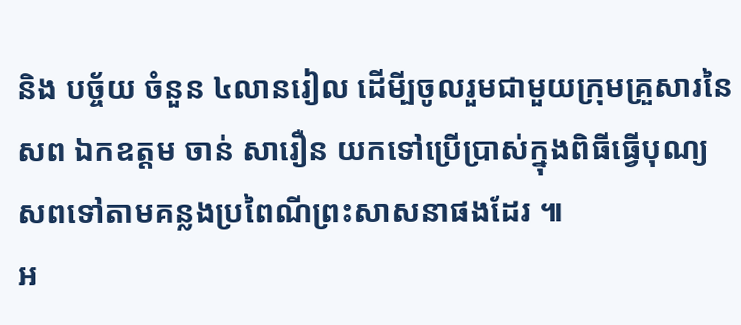និង បច្ច័យ ចំនួន ៤លានរៀល ដើមី្បចូលរួមជាមួយក្រុមគ្រួសារនៃសព ឯកឧត្តម ចាន់ សារឿន យកទៅប្រើប្រាស់ក្នុងពិធីធ្វើបុណ្យសពទៅតាមគន្លងប្រពៃណីព្រះសាសនាផងដែរ ៕
អ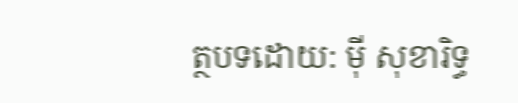ត្ថបទដោយ: ម៉ី សុខារិទ្ធ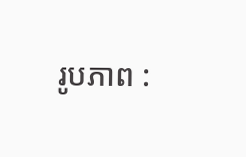រូបភាព :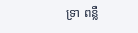ទ្រា ពន្លឺ